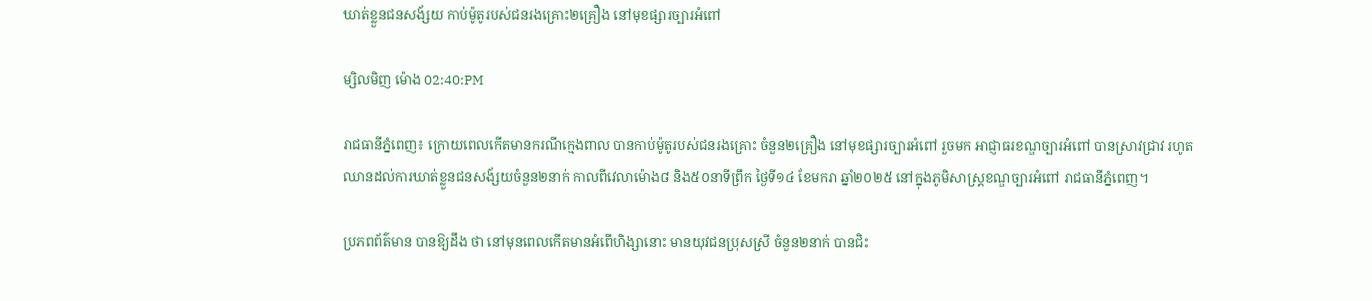ឃាត់ខ្លួនជនសង័្សយ កាប់ម៉ូតូរបស់ជនរងគ្រោះ២គ្រឿង នៅមុខផ្សារច្បារអំពៅ

ម្សិលមិញ ម៉ោង 02:40:PM

រាជធានីភ្នំពេញ៖ ក្រោយពេលកើតមានករណីក្មេងពាល បានកាប់ម៉ូតូរបស់ជនរងគ្រោះ ចំនួន២គ្រឿង នៅមុខផ្សារច្បារអំពៅ រួចមក អាជ្ញាធរខណ្ឌច្បារអំពៅ បានស្រាវជ្រាវ រហូតឈានដល់ការឃាត់ខ្លួនជនសង័្សយចំនួន២នាក់ កាលពីវេលាម៉ោង៨ និង៥០នាទីព្រឹក ថ្ងៃទី១៤ ខែមករា ឆ្នាំ២០២៥ នៅក្នុងភូមិសាស្រ្ដខណ្ឌច្បារអំពៅ រាជធានីភ្នំពេញ។

ប្រភពព័ត៌មាន បានឱ្យដឹង ថា នៅមុនពេលកើតមានអំពើហិង្សានោះ មានយុវជនប្រុសស្រី ចំនួន២នាក់ បានជិះ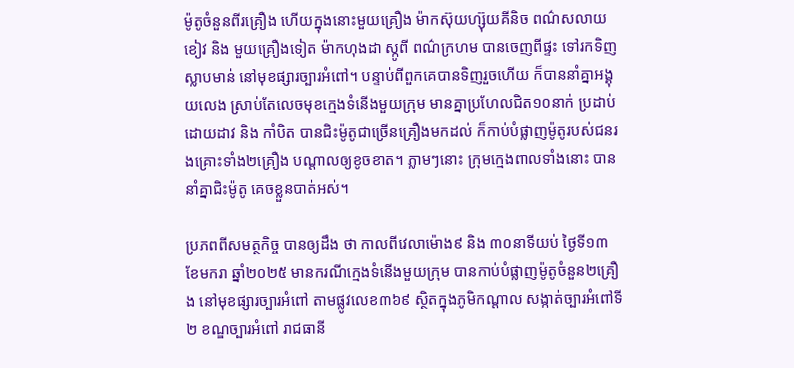ម៉ូតូចំនួនពីរគ្រឿង ហើយក្នុងនោះមួយគ្រឿង ម៉ាកស៊ុយហ្ស៊ុយគីនិច ពណ៌សលាយខៀវ និង មួយគ្រឿងទៀត ម៉ាកហុងដា ស្កូពី ពណ៌ក្រហម បានចេញពីផ្ទះ ទៅរកទិញស្លាបមាន់ នៅមុខផ្សារច្បារអំពៅ។ បន្ទាប់ពីពួកគេបានទិញរួចហើយ ក៏បាននាំគ្នាអង្គុយលេង ស្រាប់តែលេចមុខក្មេងទំនើងមួយក្រុម មានគ្នាប្រហែលជិត១០នាក់ ប្រដាប់ដោយដាវ និង កាំបិត បានជិះម៉ូតូជាច្រើនគ្រឿងមកដល់ ក៏កាប់បំផ្លាញម៉ូតូរបស់ជនរងគ្រោះទាំង២គ្រឿង បណ្តាលឲ្យខូចខាត។ ភ្លាមៗនោះ ក្រុមក្មេងពាលទាំងនោះ បាននាំគ្នាជិះម៉ូតូ គេចខ្លួនបាត់អស់។

ប្រភពពីសមត្ថកិច្ច បានឲ្យដឹង ថា កាលពីវេលាម៉ោង៩ និង ៣០នាទីយប់ ថ្ងៃទី១៣ ខែមករា ឆ្នាំ២០២៥ មានករណីក្មេងទំនើងមួយក្រុម បានកាប់បំផ្លាញម៉ូតូចំនួន២គ្រឿង នៅមុខផ្សារច្បារអំពៅ តាមផ្លូវលេខ៣៦៩ ស្ថិតក្នុងភូមិកណ្តាល សង្កាត់ច្បារអំពៅទី២ ខណ្ឌច្បារអំពៅ រាជធានី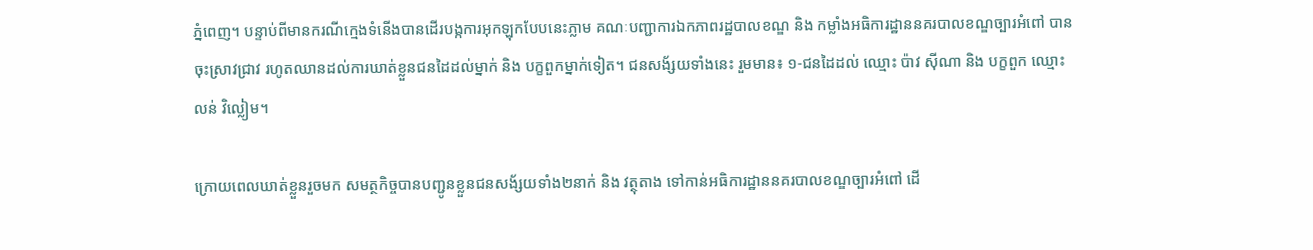ភ្នំពេញ។ បន្ទាប់ពីមានករណីក្មេងទំនើងបានដើរបង្កការអុកឡុកបែបនេះភ្លាម គណៈបញ្ជាការឯកភាពរដ្ឋបាលខណ្ឌ និង កម្លាំងអធិការដ្ឋាននគរបាលខណ្ឌច្បារអំពៅ បានចុះស្រាវជ្រាវ រហូតឈានដល់ការឃាត់ខ្លួនជនដៃដល់ម្នាក់ និង បក្ខពួកម្នាក់ទៀត។ ជនសង័្សយទាំងនេះ រួមមាន៖ ១-ជនដៃដល់ ឈ្មោះ ប៉ាវ ស៊ីណា និង បក្ខពួក ឈ្មោះ លន់ វិល្លៀម។

ក្រោយពេលឃាត់ខ្លួនរួចមក សមត្ថកិច្ចបានបញ្ជូនខ្លួនជនសង័្សយទាំង២នាក់ និង វត្ថុតាង ទៅកាន់អធិការដ្ឋាននគរបាលខណ្ឌច្បារអំពៅ ដើ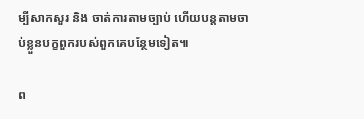ម្បីសាកសួរ និង ចាត់ការតាមច្បាប់ ហើយបន្ដតាមចាប់ខ្លួនបក្ខពួករបស់ពួកគេបន្ថែមទៀត៕

ព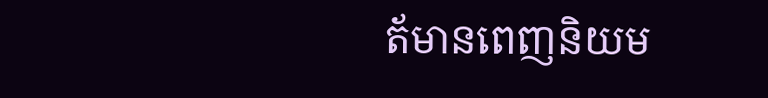ត័មានពេញនិយម